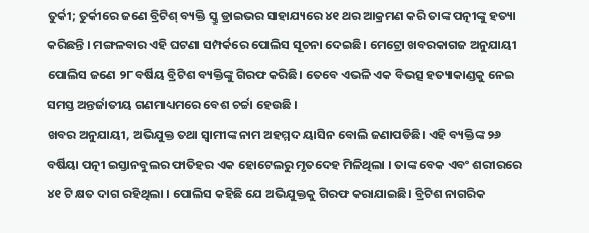ତୁର୍କୀ; ତୁର୍କୀରେ ଜଣେ ବ୍ରିଟିଶ୍ ବ୍ୟକ୍ତି ସ୍କ୍ରୁ ଡ୍ରାଇଭର ସାହାଯ୍ୟରେ ୪୧ ଥର ଆକ୍ରମଣ କରି ତାଙ୍କ ପତ୍ନୀଙ୍କୁ ହତ୍ୟା କରିଛନ୍ତି । ମଙ୍ଗଳବାର ଏହି ଘଟଣା ସମ୍ପର୍କରେ ପୋଲିସ ସୂଚନା ଦେଇଛି। ମେଟ୍ରୋ ଖବରକାଗଜ ଅନୁଯାୟୀ ପୋଲିସ ଜଣେ ୨୮ ବର୍ଷିୟ ବ୍ରିଟିଶ ବ୍ୟକ୍ତିଙ୍କୁ ଗିରଫ କରିଛି। ତେବେ ଏଭଳି ଏକ ବିଭତ୍ସ ହତ୍ୟାକାଣ୍ଡକୁ ନେଇ ସମସ୍ତ ଅନ୍ତର୍ଜାତୀୟ ଗଣମାଧ୍ୟମରେ ବେଶ ଚର୍ଚ୍ଚା ହେଉଛି ।
ଖବର ଅନୁଯାୟୀ, ଅଭିଯୁକ୍ତ ତଥା ସ୍ୱାମୀଙ୍କ ନାମ ଅହମ୍ମଦ ୟାସିନ ବୋଲି ଜଣାପଡିଛି। ଏହି ବ୍ୟକ୍ତିଙ୍କ ୨୬ ବର୍ଷିୟା ପତ୍ନୀ ଇସ୍ତାନବୁଲର ଫାତିହର ଏକ ହୋଟେଲରୁ ମୃତଦେହ ମିଳିଥିଲା । ତାଙ୍କ ବେକ ଏବଂ ଶରୀରରେ ୪୧ ଟି କ୍ଷତ ଦାଗ ରହିଥିଲା । ପୋଲିସ କହିଛି ଯେ ଅଭିଯୁକ୍ତକୁ ଗିରଫ କରାଯାଇଛି। ବ୍ରିଟିଶ ନାଗରିକ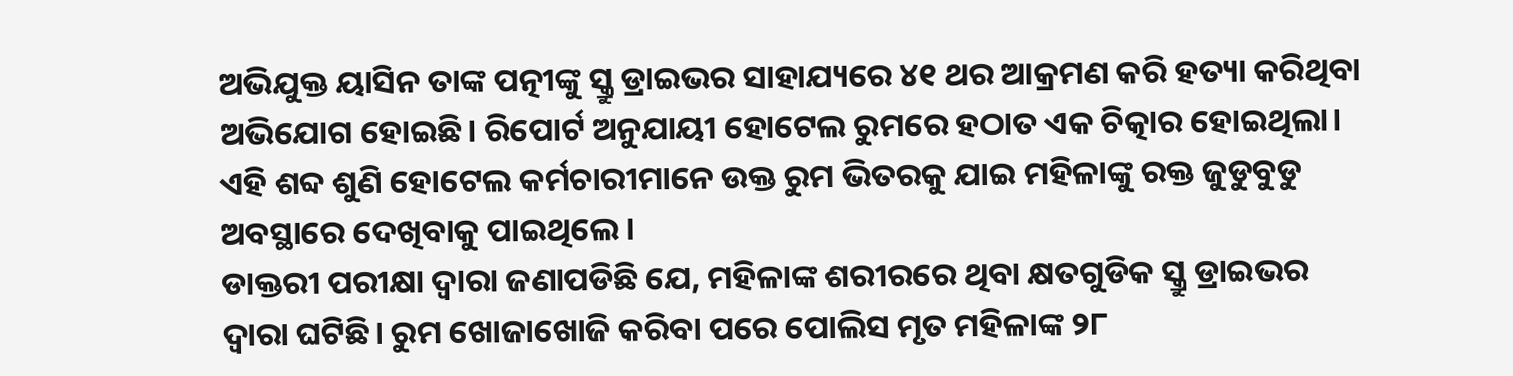ଅଭିଯୁକ୍ତ ୟାସିନ ତାଙ୍କ ପତ୍ନୀଙ୍କୁ ସ୍କ୍ରୁ ଡ୍ରାଇଭର ସାହାଯ୍ୟରେ ୪୧ ଥର ଆକ୍ରମଣ କରି ହତ୍ୟା କରିଥିବା ଅଭିଯୋଗ ହୋଇଛି। ରିପୋର୍ଟ ଅନୁଯାୟୀ ହୋଟେଲ ରୁମରେ ହଠାତ ଏକ ଚିତ୍କାର ହୋଇଥିଲା। ଏହି ଶବ୍ଦ ଶୁଣି ହୋଟେଲ କର୍ମଚାରୀମାନେ ଉକ୍ତ ରୁମ ଭିତରକୁ ଯାଇ ମହିଳାଙ୍କୁ ରକ୍ତ ଜୁଡୁବୁଡୁ ଅବସ୍ଥାରେ ଦେଖିବାକୁ ପାଇଥିଲେ ।
ଡାକ୍ତରୀ ପରୀକ୍ଷା ଦ୍ୱାରା ଜଣାପଡିଛି ଯେ, ମହିଳାଙ୍କ ଶରୀରରେ ଥିବା କ୍ଷତଗୁଡିକ ସ୍କ୍ରୁ ଡ୍ରାଇଭର ଦ୍ୱାରା ଘଟିଛି। ରୁମ ଖୋଜାଖୋଜି କରିବା ପରେ ପୋଲିସ ମୃତ ମହିଳାଙ୍କ ୨୮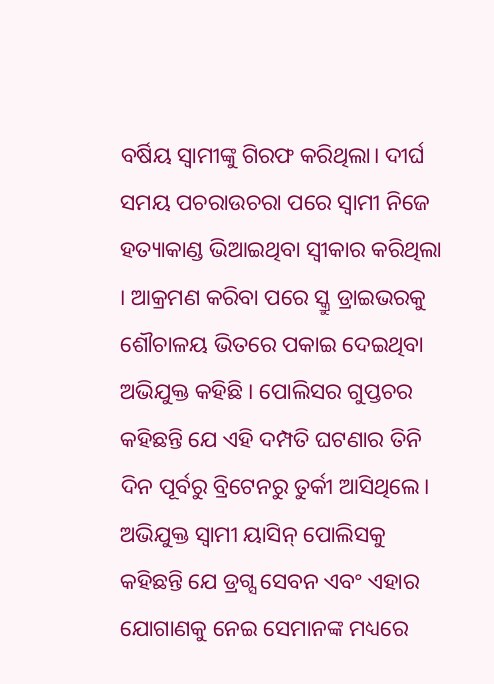ବର୍ଷିୟ ସ୍ୱାମୀଙ୍କୁ ଗିରଫ କରିଥିଲା। ଦୀର୍ଘ ସମୟ ପଚରାଉଚରା ପରେ ସ୍ୱାମୀ ନିଜେ ହତ୍ୟାକାଣ୍ଡ ଭିଆଇଥିବା ସ୍ୱୀକାର କରିଥିଲା । ଆକ୍ରମଣ କରିବା ପରେ ସ୍କ୍ରୁ ଡ୍ରାଇଭରକୁ ଶୌଚାଳୟ ଭିତରେ ପକାଇ ଦେଇଥିବା ଅଭିଯୁକ୍ତ କହିଛି । ପୋଲିସର ଗୁପ୍ତଚର କହିଛନ୍ତି ଯେ ଏହି ଦମ୍ପତି ଘଟଣାର ତିନି ଦିନ ପୂର୍ବରୁ ବ୍ରିଟେନରୁ ତୁର୍କୀ ଆସିଥିଲେ। ଅଭିଯୁକ୍ତ ସ୍ୱାମୀ ୟାସିନ୍ ପୋଲିସକୁ କହିଛନ୍ତି ଯେ ଡ୍ରଗ୍ସ ସେବନ ଏବଂ ଏହାର ଯୋଗାଣକୁ ନେଇ ସେମାନଙ୍କ ମଧ୍ୟରେ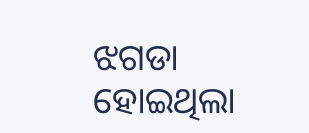ଝଗଡା ହୋଇଥିଲା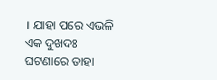। ଯାହା ପରେ ଏଭଳି ଏକ ଦୁଖଦଃ ଘଟଣାରେ ତାହା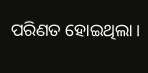ପରିଣତ ହୋଇଥିଲା।